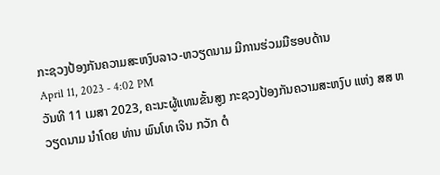ກະຊວງປ້ອງກັນຄວາມສະຫງົບລາວ-ຫວຽດນາມ ມີການຮ່ວມມືຮອບດ້ານ
April 11, 2023 - 4:02 PM
ວັນທີ 11 ເມສາ 2023, ຄະນະຜູ້ແທນຂັ້ນສູງ ກະຊວງປ້ອງກັນຄວາມສະຫງົບ ແຫ່ງ ສສ ຫວຽດນາມ ນຳໂດຍ ທ່ານ ພົນໂທ ເຈິນ ກວັກ ຕໍ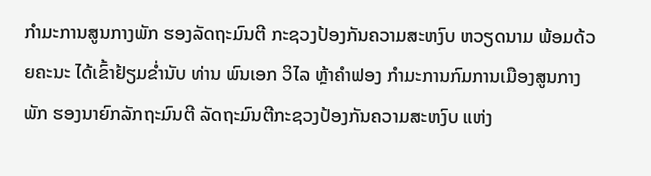ກຳມະການສູນກາງພັກ ຮອງລັດຖະມົນຕີ ກະຊວງປ້ອງກັນຄວາມສະຫງົບ ຫວຽດນາມ ພ້ອມດ້ວຍຄະນະ ໄດ້ເຂົ້າຢ້ຽມຂ່ຳນັບ ທ່ານ ພົນເອກ ວິໄລ ຫຼ້າຄຳຟອງ ກຳມະການກົມການເມືອງສູນກາງພັກ ຮອງນາຍົກລັກຖະມົນຕີ ລັດຖະມົນຕີກະຊວງປ້ອງກັນຄວາມສະຫງົບ ແຫ່ງ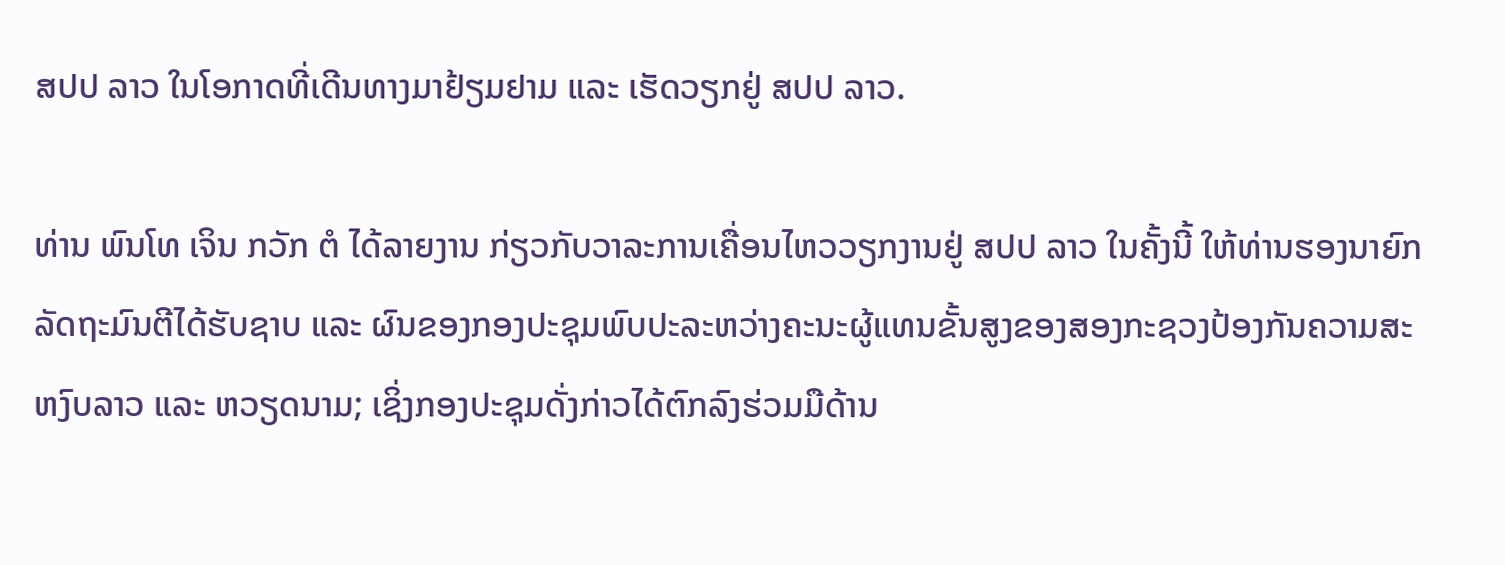ສປປ ລາວ ໃນໂອກາດທີ່ເດີນທາງມາຢ້ຽມຢາມ ແລະ ເຮັດວຽກຢູ່ ສປປ ລາວ.

ທ່ານ ພົນໂທ ເຈິນ ກວັກ ຕໍ ໄດ້ລາຍງານ ກ່ຽວກັບວາລະການເຄື່ອນໄຫວວຽກງານຢູ່ ສປປ ລາວ ໃນຄັ້ງນີ້ ໃຫ້ທ່ານຮອງນາຍົກລັດຖະມົນຕີໄດ້ຮັບຊາບ ແລະ ຜົນຂອງກອງປະຊຸມພົບປະລະຫວ່າງຄະນະຜູ້ແທນຂັ້ນສູງຂອງສອງກະຊວງປ້ອງກັນຄວາມສະຫງົບລາວ ແລະ ຫວຽດນາມ; ເຊິ່ງກອງປະຊຸມດັ່ງກ່າວໄດ້ຕົກລົງຮ່ວມມືດ້ານ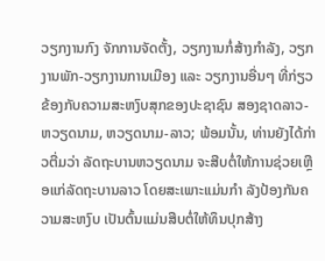ວຽກງານກົງ ຈັກການຈັດຕັ້ງ, ວຽກງານກໍ່ສ້າງກຳລັງ, ວຽກງານພັກ-ວຽກງານການເມືອງ ແລະ ວຽກງານອື່ນໆ ທີ່ກ່ຽວຂ້ອງກັບຄວາມສະຫງົບສຸກຂອງປະຊາຊົນ ສອງຊາດລາວ-ຫວຽດນາມ, ຫວຽດນາມ-ລາວ; ພ້ອມນັ້ນ, ທ່ານຍັງໄດ້ກ່າວຕື່ມວ່າ ລັດຖະບານຫວຽດນາມ ຈະສືບຕໍ່ໃຫ້ການຊ່ວຍເຫຼືອແກ່ລັດຖະບານລາວ ໂດຍສະເພາະແມ່ນກຳ ລັງປ້ອງກັນຄວາມສະຫງົບ ເປັນຕົ້ນແມ່ນສືບຕໍ່ໃຫ້ທຶນປຸກສ້າງ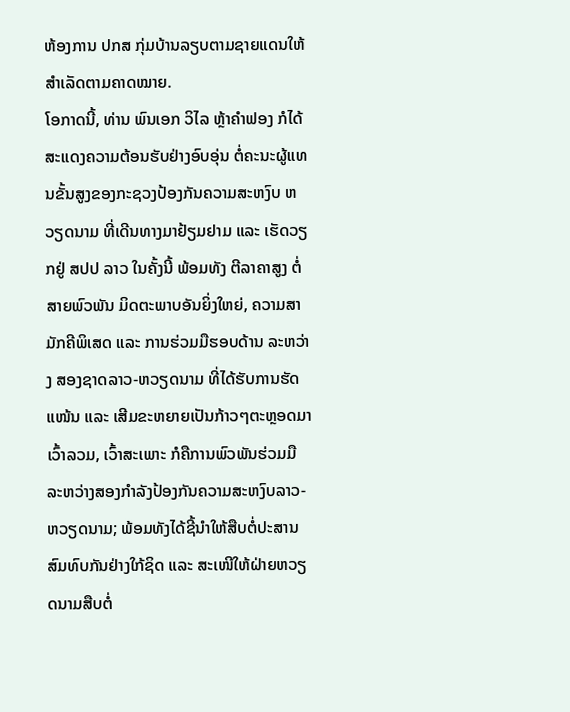ຫ້ອງການ ປກສ ກຸ່ມບ້ານລຽບຕາມຊາຍແດນໃຫ້ສຳເລັດຕາມຄາດໝາຍ.
ໂອກາດນີ້, ທ່ານ ພົນເອກ ວິໄລ ຫຼ້າຄໍາຟອງ ກໍໄດ້ສະແດງຄວາມຕ້ອນຮັບຢ່າງອົບອຸ່ນ ຕໍ່ຄະນະຜູ້ແທນຂັ້ນສູງຂອງກະຊວງປ້ອງກັນຄວາມສະຫງົບ ຫວຽດນາມ ທີ່ເດີນທາງມາຢ້ຽມຢາມ ແລະ ເຮັດວຽກຢູ່ ສປປ ລາວ ໃນຄັ້ງນີ້ ພ້ອມທັງ ຕີລາຄາສູງ ຕໍ່ສາຍພົວພັນ ມິດຕະພາບອັນຍິ່ງໃຫຍ່, ຄວາມສາມັກຄີພິເສດ ແລະ ການຮ່ວມມືຮອບດ້ານ ລະຫວ່າງ ສອງຊາດລາວ-ຫວຽດນາມ ທີ່ໄດ້ຮັບການຮັດແໜ້ນ ແລະ ເສີມຂະຫຍາຍເປັນກ້າວໆຕະຫຼອດມາ ເວົ້າລວມ, ເວົ້າສະເພາະ ກໍຄືການພົວພັນຮ່ວມມື ລະຫວ່າງສອງກຳລັງປ້ອງກັນຄວາມສະຫງົບລາວ-ຫວຽດນາມ; ພ້ອມທັງໄດ້ຊີ້ນຳໃຫ້ສືບຕໍ່ປະສານສົມທົບກັນຢ່າງໃກ້ຊິດ ແລະ ສະເໜີໃຫ້ຝ່າຍຫວຽດນາມສືບຕໍ່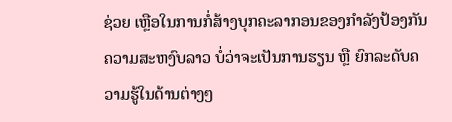ຊ່ວຍ ເຫຼືອໃນການກໍ່ສ້າງບຸກຄະລາກອນຂອງກໍາລັງປ້ອງກັນຄວາມສະຫງົບລາວ ບໍ່ວ່າຈະເປັນການຮຽນ ຫຼື ຍົກລະດັບຄວາມຮູ້ໃນດ້ານຕ່າງໆ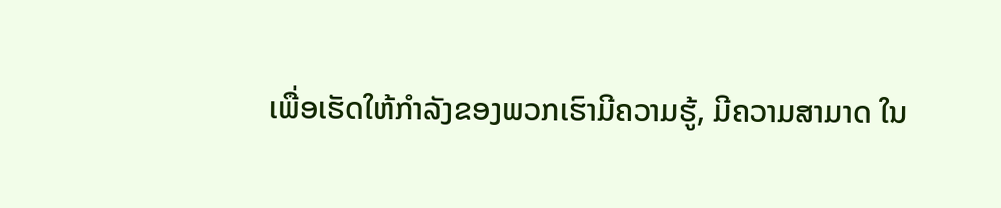ເພື່ອເຮັດໃຫ້ກຳລັງຂອງພວກເຮົາມີຄວາມຮູ້, ມີຄວາມສາມາດ ໃນ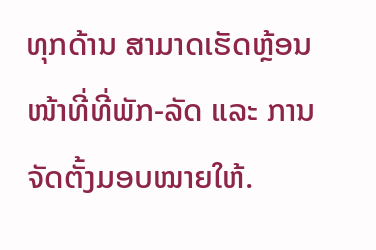ທຸກດ້ານ ສາມາດເຮັດຫຼ້ອນໜ້າທີ່ທີ່ພັກ-ລັດ ແລະ ການຈັດຕັ້ງມອບໝາຍໃຫ້.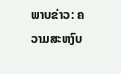ພາບຂ່າວ: ຄວາມສະຫງົບ